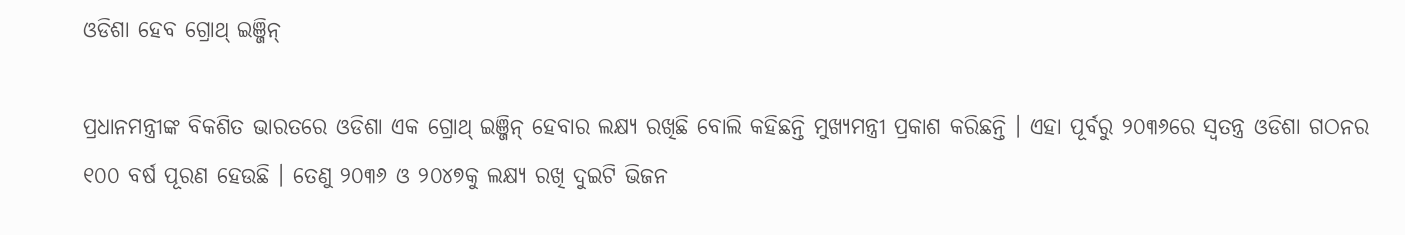ଓଡିଶା ହେବ ଗ୍ରୋଥ୍ ଇଞ୍ଜିନ୍

ପ୍ରଧାନମନ୍ତ୍ରୀଙ୍କ ବିକଶିତ ଭାରତରେ ଓଡିଶା ଏକ ଗ୍ରୋଥ୍ ଇଞ୍ଜିନ୍ ହେବାର ଲକ୍ଷ୍ୟ ରଖିଛି ବୋଲି କହିଛନ୍ତି ମୁଖ୍ୟମନ୍ତ୍ରୀ ପ୍ରକାଶ କରିଛନ୍ତି । ଏହା ପୂର୍ବରୁ ୨୦୩୬ରେ ସ୍ୱତନ୍ତ୍ର ଓଡିଶା ଗଠନର ୧୦୦ ବର୍ଷ ପୂରଣ ହେଉଛି । ତେଣୁ ୨୦୩୬ ଓ ୨୦୪୭କୁ ଲକ୍ଷ୍ୟ ରଖି ଦୁଇଟି ଭିଜନ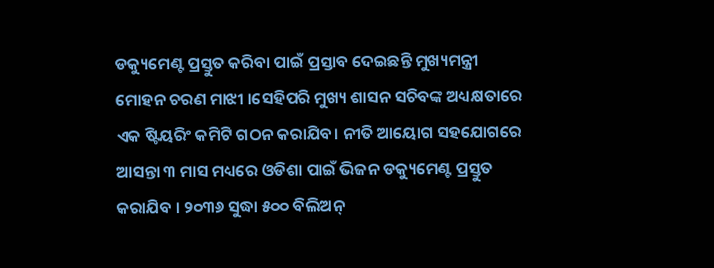ଡକ୍ୟୁମେଣ୍ଟ ପ୍ରସ୍ତୁତ କରିବା ପାଇଁ ପ୍ରସ୍ତାବ ଦେଇଛନ୍ତି ମୁଖ୍ୟମନ୍ତ୍ରୀ ମୋହନ ଚରଣ ମାଝୀ ।ସେହିପରି ମୁଖ୍ୟ ଶାସନ ସଚିବଙ୍କ ଅଧ୍ୟକ୍ଷତାରେ ଏକ ଷ୍ଟିୟରିଂ କମିଟି ଗଠନ କରାଯିବ। ନୀତି ଆୟୋଗ ସହଯୋଗରେ ଆସନ୍ତା ୩ ମାସ ମଧ୍ୟରେ ଓଡିଶା ପାଇଁ ଭିଜନ ଡକ୍ୟୁମେଣ୍ଟ ପ୍ରସ୍ତୁତ କରାଯିବ । ୨୦୩୬ ସୁଦ୍ଧା ୫୦୦ ବିଲିଅନ୍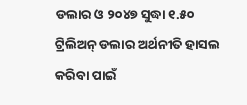ଡଲାର ଓ ୨୦୪୭ ସୁଦ୍ଧା ୧.୫୦ ଟ୍ରିଲିଅନ୍ ଡଲାର ଅର୍ଥନୀତି ହାସଲ କରିବା ପାଇଁ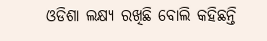ଓଡିଶା ଲକ୍ଷ୍ୟ ରଖିଛି ବୋଲି କହିଛନ୍ତି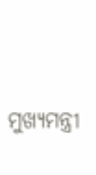ମୁଖ୍ୟମନ୍ତ୍ରୀ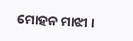ମୋହନ ମାଝୀ ।